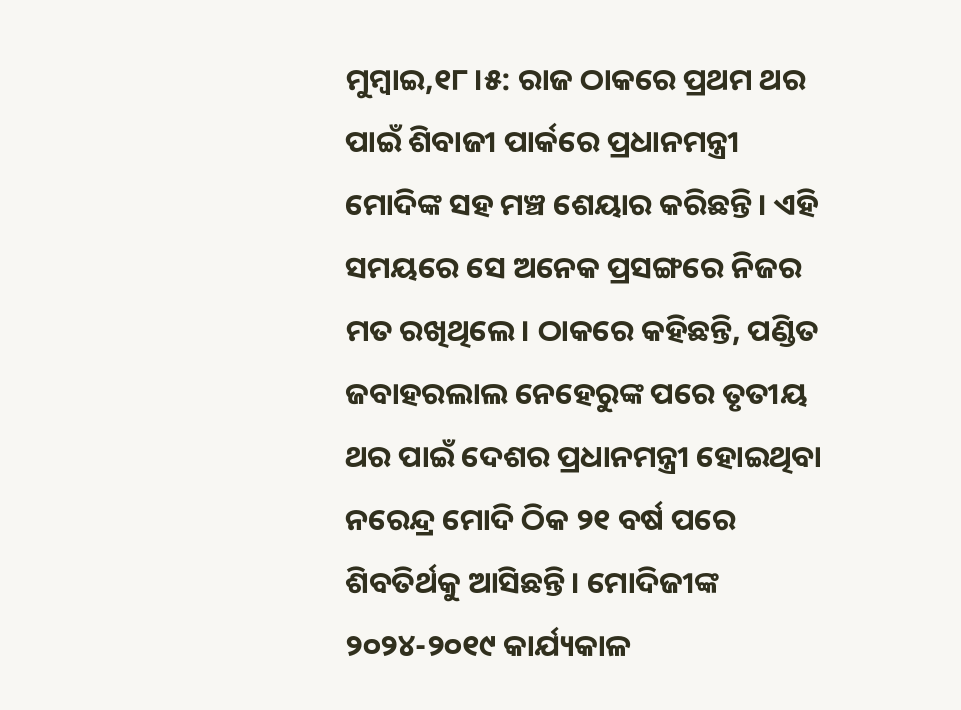ମୁମ୍ବାଇ,୧୮।୫: ରାଜ ଠାକରେ ପ୍ରଥମ ଥର ପାଇଁ ଶିବାଜୀ ପାର୍କରେ ପ୍ରଧାନମନ୍ତ୍ରୀ ମୋଦିଙ୍କ ସହ ମଞ୍ଚ ଶେୟାର କରିଛନ୍ତି। ଏହି ସମୟରେ ସେ ଅନେକ ପ୍ରସଙ୍ଗରେ ନିଜର ମତ ରଖିଥିଲେ। ଠାକରେ କହିଛନ୍ତି, ପଣ୍ଡିତ ଜବାହରଲାଲ ନେହେରୁଙ୍କ ପରେ ତୃତୀୟ ଥର ପାଇଁ ଦେଶର ପ୍ରଧାନମନ୍ତ୍ରୀ ହୋଇଥିବା ନରେନ୍ଦ୍ର ମୋଦି ଠିକ ୨୧ ବର୍ଷ ପରେ ଶିବତିର୍ଥକୁ ଆସିଛନ୍ତି। ମୋଦିଜୀଙ୍କ ୨୦୨୪-୨୦୧୯ କାର୍ଯ୍ୟକାଳ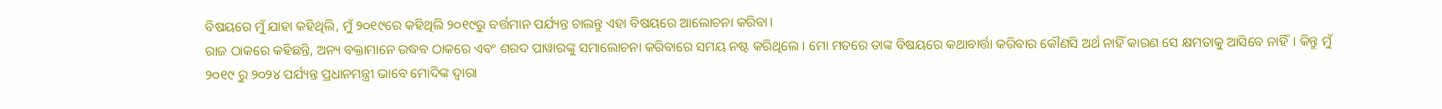ବିଷୟରେ ମୁଁ ଯାହା କହିଥିଲି, ମୁଁ ୨୦୧୯ରେ କହିଥିଲି ୨୦୧୯ରୁ ବର୍ତ୍ତମାନ ପର୍ଯ୍ୟନ୍ତ ଚାଲନ୍ତୁ ଏହା ବିଷୟରେ ଆଲୋଚନା କରିବା।
ରାଜ ଠାକରେ କହିଛନ୍ତି, ଅନ୍ୟ ବକ୍ତାମାନେ ଉଦ୍ଧବ ଠାକରେ ଏବଂ ଶରଦ ପାୱାରଙ୍କୁ ସମାଲୋଚନା କରିବାରେ ସମୟ ନଷ୍ଟ କରିଥିଲେ। ମୋ ମତରେ ତାଙ୍କ ବିଷୟରେ କଥାବାର୍ତ୍ତା କରିବାର କୌଣସି ଅର୍ଥ ନାହିଁ କାରଣ ସେ କ୍ଷମତାକୁ ଆସିବେ ନାହିଁ। କିନ୍ତୁ ମୁଁ ୨୦୧୯ ରୁ ୨୦୨୪ ପର୍ଯ୍ୟନ୍ତ ପ୍ରଧାନମନ୍ତ୍ରୀ ଭାବେ ମୋଦିଙ୍କ ଦ୍ୱାରା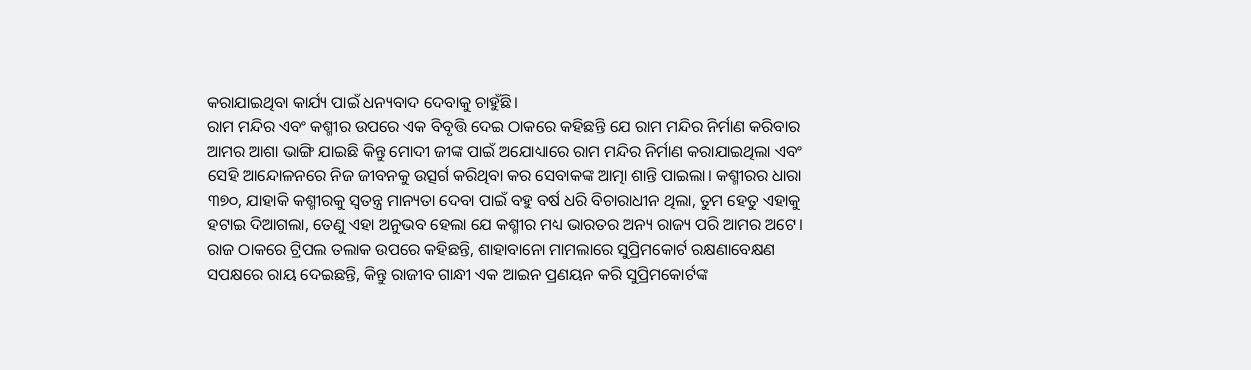କରାଯାଇଥିବା କାର୍ଯ୍ୟ ପାଇଁ ଧନ୍ୟବାଦ ଦେବାକୁ ଚାହୁଁଛି।
ରାମ ମନ୍ଦିର ଏବଂ କଶ୍ମୀର ଉପରେ ଏକ ବିବୃତ୍ତି ଦେଇ ଠାକରେ କହିଛନ୍ତି ଯେ ରାମ ମନ୍ଦିର ନିର୍ମାଣ କରିବାର ଆମର ଆଶା ଭାଙ୍ଗି ଯାଇଛି କିନ୍ତୁ ମୋଦୀ ଜୀଙ୍କ ପାଇଁ ଅଯୋଧ୍ୟାରେ ରାମ ମନ୍ଦିର ନିର୍ମାଣ କରାଯାଇଥିଲା ଏବଂ ସେହି ଆନ୍ଦୋଳନରେ ନିଜ ଜୀବନକୁ ଉତ୍ସର୍ଗ କରିଥିବା କର ସେବାକଙ୍କ ଆତ୍ମା ଶାନ୍ତି ପାଇଲା। କଶ୍ମୀରର ଧାରା ୩୭୦, ଯାହାକି କଶ୍ମୀରକୁ ସ୍ବତନ୍ତ୍ର ମାନ୍ୟତା ଦେବା ପାଇଁ ବହୁ ବର୍ଷ ଧରି ବିଚାରାଧୀନ ଥିଲା, ତୁମ ହେତୁ ଏହାକୁ ହଟାଇ ଦିଆଗଲା, ତେଣୁ ଏହା ଅନୁଭବ ହେଲା ଯେ କଶ୍ମୀର ମଧ୍ୟ ଭାରତର ଅନ୍ୟ ରାଜ୍ୟ ପରି ଆମର ଅଟେ।
ରାଜ ଠାକରେ ଟ୍ରିପଲ ତଲାକ ଉପରେ କହିଛନ୍ତି, ଶାହାବାନୋ ମାମଲାରେ ସୁପ୍ରିମକୋର୍ଟ ରକ୍ଷଣାବେକ୍ଷଣ ସପକ୍ଷରେ ରାୟ ଦେଇଛନ୍ତି, କିନ୍ତୁ ରାଜୀବ ଗାନ୍ଧୀ ଏକ ଆଇନ ପ୍ରଣୟନ କରି ସୁପ୍ରିମକୋର୍ଟଙ୍କ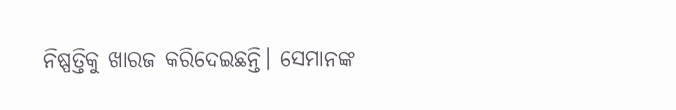ନିଷ୍ପତ୍ତିକୁ ଖାରଜ କରିଦେଇଛନ୍ତି। ସେମାନଙ୍କ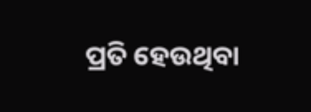ପ୍ରତି ହେଉଥିବା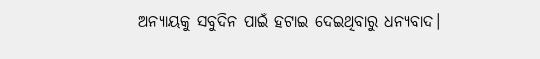ଅନ୍ୟାୟକୁ ସବୁଦିନ ପାଇଁ ହଟାଇ ଦେଇଥିବାରୁ ଧନ୍ୟବାଦ।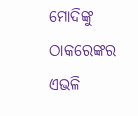ମୋଦିଙ୍କୁ ଠାକରେଙ୍କର ଏଭଳି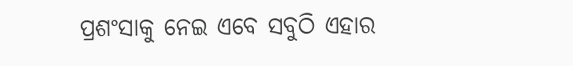ପ୍ରଶଂସାକୁ ନେଇ ଏବେ ସବୁଠି ଏହାର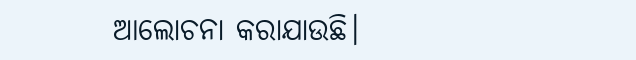ଆଲୋଚନା କରାଯାଉଛି।